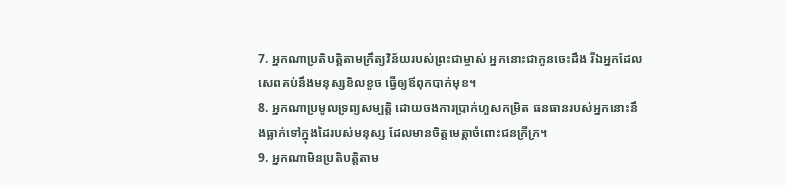7. អ្នកណាប្រតិបត្តិតាមក្រឹត្យវិន័យរបស់ព្រះជាម្ចាស់ អ្នកនោះជាកូនចេះដឹង រីឯអ្នកដែលសេពគប់នឹងមនុស្សខិលខូច ធ្វើឲ្យឪពុកបាក់មុខ។
8. អ្នកណាប្រមូលទ្រព្យសម្បត្តិ ដោយចងការប្រាក់ហួសកម្រិត ធនធានរបស់អ្នកនោះនឹងធ្លាក់ទៅក្នុងដៃរបស់មនុស្ស ដែលមានចិត្តមេត្តាចំពោះជនក្រីក្រ។
9. អ្នកណាមិនប្រតិបត្តិតាម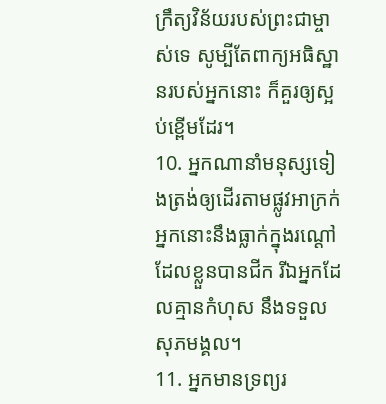ក្រឹត្យវិន័យរបស់ព្រះជាម្ចាស់ទេ សូម្បីតែពាក្យអធិស្ឋានរបស់អ្នកនោះ ក៏គួរឲ្យស្អប់ខ្ពើមដែរ។
10. អ្នកណានាំមនុស្សទៀងត្រង់ឲ្យដើរតាមផ្លូវអាក្រក់ អ្នកនោះនឹងធ្លាក់ក្នុងរណ្ដៅដែលខ្លួនបានជីក រីឯអ្នកដែលគ្មានកំហុស នឹងទទួលសុភមង្គល។
11. អ្នកមានទ្រព្យរ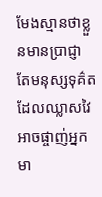មែងស្មានថាខ្លួនមានប្រាជ្ញា តែមនុស្សទុគ៌តដែលឈ្លាសវៃ អាចផ្ចាញ់អ្នកមា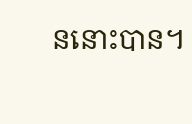ននោះបាន។